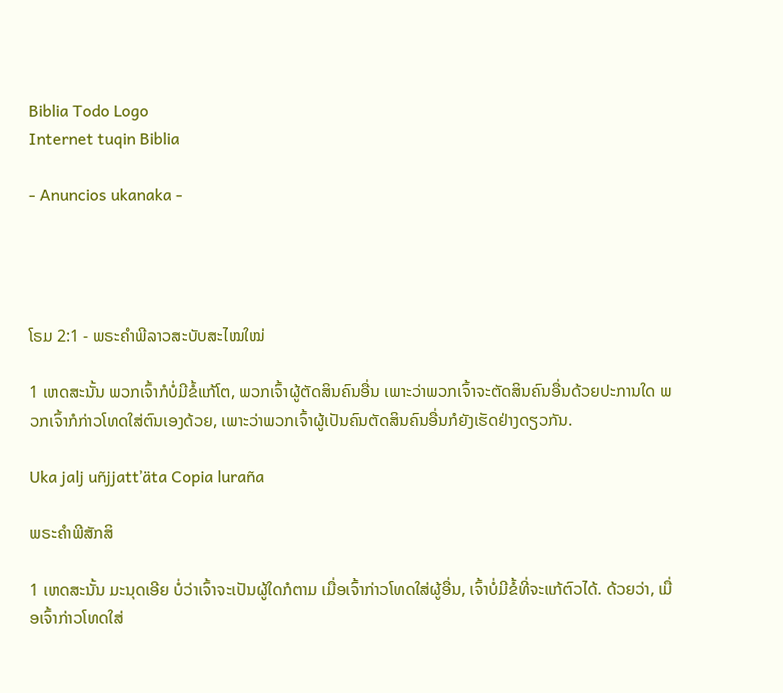Biblia Todo Logo
Internet tuqin Biblia

- Anuncios ukanaka -




ໂຣມ 2:1 - ພຣະຄຳພີລາວສະບັບສະໄໝໃໝ່

1 ເຫດສະນັ້ນ ພວກເຈົ້າກໍບໍ່ມີຂໍ້ແກ້ໂຕ, ພວກເຈົ້າຜູ້ຕັດສິນຄົນອື່ນ ເພາະວ່າພວກເຈົ້າຈະຕັດສິນຄົນອື່ນດ້ວຍປະການໃດ ພວກເຈົ້າກໍກ່າວໂທດໃສ່ຕົນເອງດ້ວຍ, ເພາະວ່າພວກເຈົ້າຜູ້ເປັນຄົນຕັດສິນຄົນອື່ນກໍຍັງເຮັດຢ່າງດຽວກັນ.

Uka jalj uñjjattʼäta Copia luraña

ພຣະຄຳພີສັກສິ

1 ເຫດສະນັ້ນ ມະນຸດເອີຍ ບໍ່ວ່າເຈົ້າຈະເປັນຜູ້ໃດກໍຕາມ ເມື່ອເຈົ້າກ່າວໂທດໃສ່ຜູ້ອື່ນ, ເຈົ້າບໍ່ມີຂໍ້ທີ່ຈະແກ້ຕົວໄດ້. ດ້ວຍວ່າ, ເມື່ອເຈົ້າກ່າວໂທດໃສ່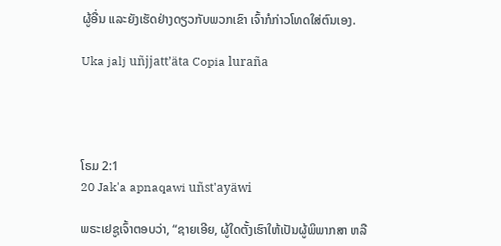ຜູ້ອື່ນ ແລະຍັງເຮັດຢ່າງດຽວກັບພວກເຂົາ ເຈົ້າກໍກ່າວໂທດໃສ່ຕົນເອງ.

Uka jalj uñjjattʼäta Copia luraña




ໂຣມ 2:1
20 Jak'a apnaqawi uñst'ayäwi

ພຣະເຢຊູເຈົ້າຕອບວ່າ, “ຊາຍເອີຍ, ຜູ້ໃດຕັ້ງເຮົາໃຫ້ເປັນຜູ້ພິພາກສາ ຫລື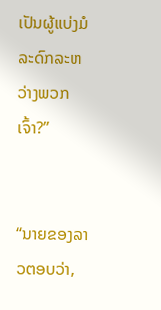ເປັນຜູ້ແບ່ງມໍລະດົກລະຫວ່າງພວກເຈົ້າ?”


“ນາຍຂອງລາວຕອບວ່າ,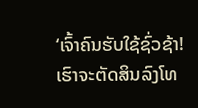‘ເຈົ້າຄົນຮັບໃຊ້ຊົ່ວຊ້າ! ເຮົາຈະຕັດສິນລົງໂທ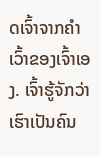ດເຈົ້າຈາກຄຳເວົ້າຂອງເຈົ້າເອງ. ເຈົ້າຮູ້ຈັກວ່າເຮົາເປັນຄົນ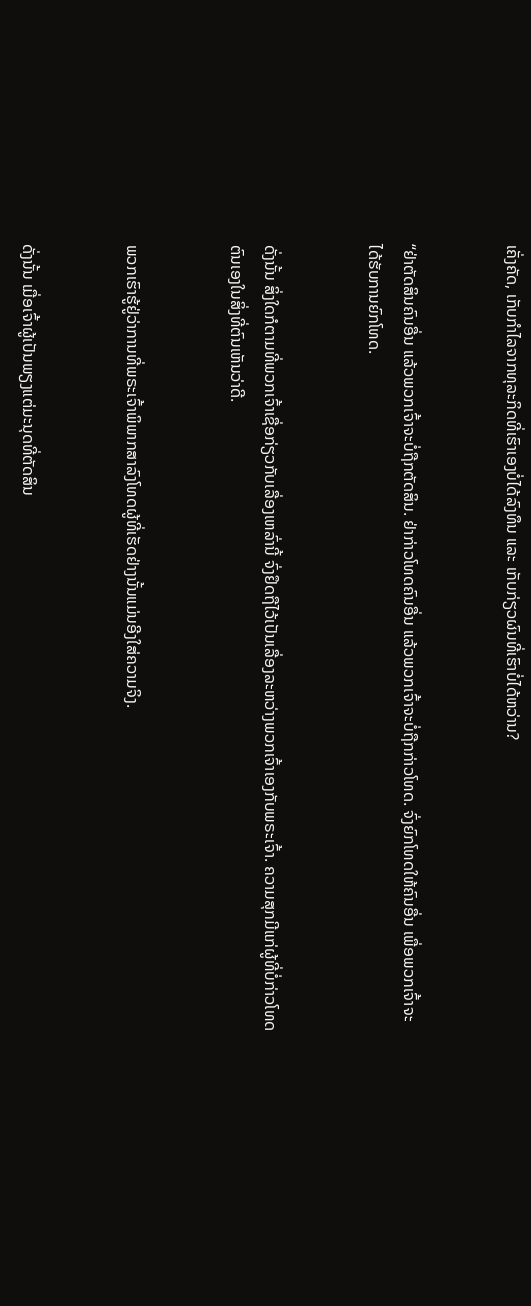ເຄັ່ງຄັດ, ເກັບກຳໄລຈາກທຸລະກິດທີ່ເຮົາເອງບໍ່ໄດ້ລົງທຶນ ແລະ ເກັບກ່ຽວຜົນທີ່ເຮົາບໍ່ໄດ້ຫວ່ານ?


“ຢ່າຕັດສິນຄົນອື່ນ ແລ້ວພວກເຈົ້າຈະບໍ່ຖືກຕັດສິນ. ຢ່າກ່າວໂທດຄົນອື່ນ ແລ້ວພວກເຈົ້າຈະບໍ່ຖືກກ່າວໂທດ. ຈົ່ງຍົກໂທດໃຫ້ຄົນອື່ນ ເພື່ອພວກເຈົ້າຈະໄດ້ຮັບການຍົກໂທດ.


ດັ່ງນັ້ນ ສິ່ງໃດກໍຕາມທີ່ພວກເຈົ້າເຊື່ອກ່ຽວກັບເລື່ອງເຫລົ່ານີ້ ຈົ່ງຢຶດຖືໄວ້ເປັນເລື່ອງລະຫວ່າງພວກເຈົ້າເອງກັບພຣະເຈົ້າ. ຄວາມສຸກມີແກ່ຜູ້ທີ່ບໍ່ກ່າວໂທດຕົນເອງໃນສິ່ງທີ່ຕົນເຫັນວ່າດີ.


ພວກເຮົາຮູ້ຢູ່ວ່າການທີ່ພຣະເຈົ້າພິພາກສາລົງໂທດຜູ້ທີ່ເຮັດຢ່າງນັ້ນແມ່ນອີງໃສ່ຄວາມຈິງ.


ດັ່ງນັ້ນ ເມື່ອເຈົ້າຜູ້ເປັນພຽງແຕ່ມະນຸດທີ່ຕັດສິນ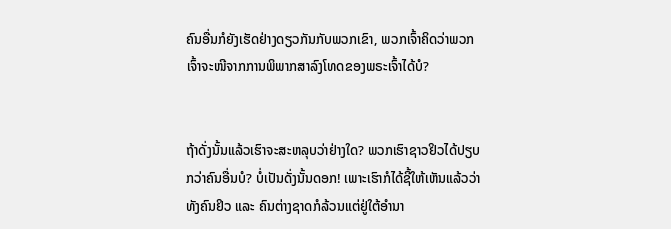ຄົນອື່ນກໍຍັງເຮັດຢ່າງດຽວກັນກັບພວກເຂົາ, ພວກເຈົ້າຄິດວ່າພວກເຈົ້າຈະໜີຈາກການພິພາກສາລົງໂທດຂອງພຣະເຈົ້າໄດ້ບໍ?


ຖ້າດັ່ງນັ້ນແລ້ວເຮົາຈະສະຫລຸບວ່າຢ່າງໃດ? ພວກເຮົາຊາວຢິວໄດ້ປຽບກວ່າຄົນອື່ນບໍ? ບໍ່ເປັນດັ່ງນັ້ນດອກ! ເພາະເຮົາກໍໄດ້ຊີ້ໃຫ້ເຫັນແລ້ວວ່າທັງຄົນຢິວ ແລະ ຄົນຕ່າງຊາດກໍລ້ວນແຕ່ຢູ່ໃຕ້ອຳນາ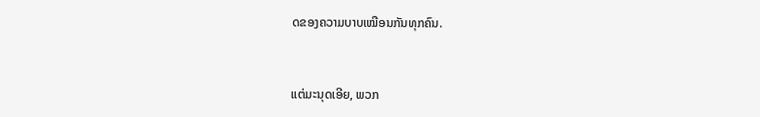ດຂອງຄວາມບາບເໝືອນກັນທຸກຄົນ.


ແຕ່ມະນຸດເອີຍ, ພວກ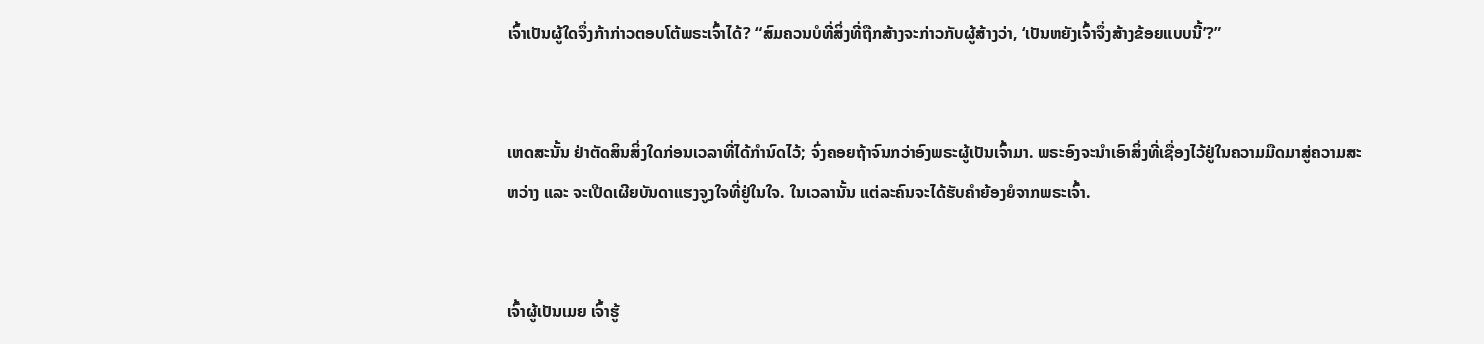ເຈົ້າເປັນຜູ້ໃດຈຶ່ງກ້າກ່າວຕອບໂຕ້ພຣະເຈົ້າໄດ້? “ສົມຄວນບໍທີ່ສິ່ງທີ່ຖືກສ້າງຈະກ່າວກັບຜູ້ສ້າງວ່າ, ‘ເປັນຫຍັງເຈົ້າຈຶ່ງສ້າງຂ້ອຍແບບນີ້’?”


ເຫດສະນັ້ນ ຢ່າຕັດສິນສິ່ງໃດກ່ອນເວລາທີ່ໄດ້ກຳນົດໄວ້; ຈົ່ງຄອຍຖ້າຈົນກວ່າອົງພຣະຜູ້ເປັນເຈົ້າມາ. ພຣະອົງຈະນຳເອົາສິ່ງທີ່ເຊື່ອງໄວ້ຢູ່ໃນຄວາມມືດມາສູ່ຄວາມສະຫວ່າງ ແລະ ຈະເປີດເຜີຍບັນດາແຮງຈູງໃຈທີ່ຢູ່ໃນໃຈ. ໃນເວລານັ້ນ ແຕ່ລະຄົນຈະໄດ້ຮັບຄຳຍ້ອງຍໍຈາກພຣະເຈົ້າ.


ເຈົ້າຜູ້ເປັນເມຍ ເຈົ້າຮູ້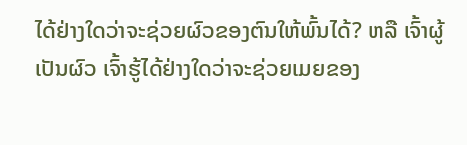ໄດ້ຢ່າງໃດວ່າຈະຊ່ວຍຜົວຂອງຕົນໃຫ້ພົ້ນໄດ້? ຫລື ເຈົ້າຜູ້ເປັນຜົວ ເຈົ້າຮູ້ໄດ້ຢ່າງໃດວ່າຈະຊ່ວຍເມຍຂອງ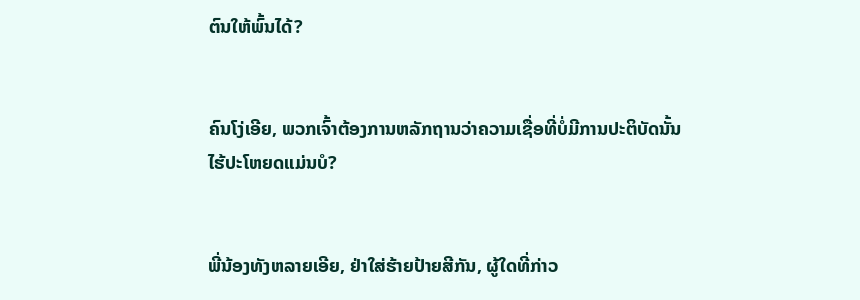ຕົນໃຫ້ພົ້ນໄດ້?


ຄົນໂງ່ເອີຍ, ພວກເຈົ້າຕ້ອງການຫລັກຖານວ່າຄວາມເຊື່ອທີ່ບໍ່ມີການປະຕິບັດນັ້ນໄຮ້ປະໂຫຍດແມ່ນບໍ?


ພີ່ນ້ອງທັງຫລາຍເອີຍ, ຢ່າໃສ່ຮ້າຍປ້າຍສີກັນ, ຜູ້ໃດທີ່ກ່າວ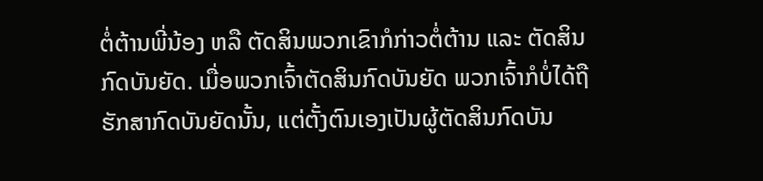ຕໍ່ຕ້ານພີ່ນ້ອງ ຫລື ຕັດສິນພວກເຂົາກໍກ່າວຕໍ່ຕ້ານ ແລະ ຕັດສິນກົດບັນຍັດ. ເມື່ອພວກເຈົ້າຕັດສິນກົດບັນຍັດ ພວກເຈົ້າກໍບໍ່ໄດ້ຖືຮັກສາກົດບັນຍັດນັ້ນ, ແຕ່ຕັ້ງຕົນເອງເປັນຜູ້ຕັດສິນກົດບັນ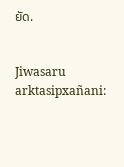ຍັດ.


Jiwasaru arktasipxañani: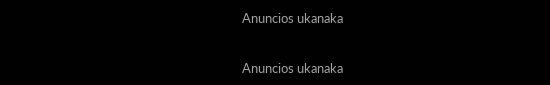Anuncios ukanaka


Anuncios ukanaka